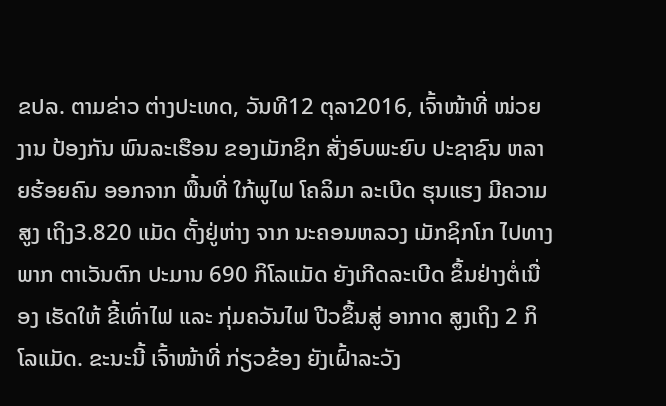ຂປລ. ຕາມຂ່າວ ຕ່າງປະເທດ, ວັນທີ12 ຕຸລາ2016, ເຈົ້າໜ້າທີ່ ໜ່ວຍງານ ປ້ອງກັນ ພົນລະເຮືອນ ຂອງເມັກຊິກ ສັ່ງອົບພະຍົບ ປະຊາຊົນ ຫລາຍຮ້ອຍຄົນ ອອກຈາກ ພື້ນທີ່ ໃກ້ພູໄຟ ໂຄລິມາ ລະເບີດ ຮຸນແຮງ ມີຄວາມສູງ ເຖິງ3.820 ແມັດ ຕັ້ງຢູ່ຫ່າງ ຈາກ ນະຄອນຫລວງ ເມັກຊິກໂກ ໄປທາງພາກ ຕາເວັນຕົກ ປະມານ 690 ກິໂລແມັດ ຍັງເກີດລະເບີດ ຂຶ້ນຢ່າງຕໍ່ເນື່ອງ ເຮັດໃຫ້ ຂີ້ເທົ່າໄຟ ແລະ ກຸ່ມຄວັນໄຟ ປີວຂຶ້ນສູ່ ອາກາດ ສູງເຖິງ 2 ກິໂລແມັດ. ຂະນະນີ້ ເຈົ້າໜ້າທີ່ ກ່ຽວຂ້ອງ ຍັງເຝົ້າລະວັງ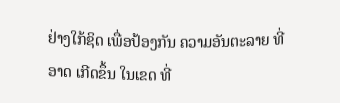ຢ່າງໃກ້ຊິດ ເພື່ອປ້ອງກັນ ຄວາມອັນຕະລາຍ ທີ່ອາດ ເກີດຂຶ້ນ ໃນເຂດ ທີ່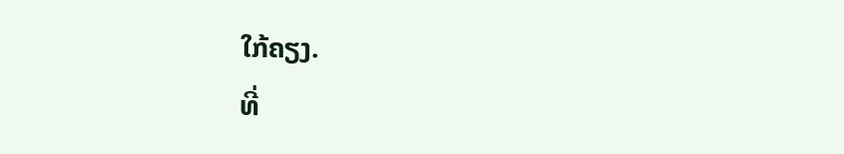ໃກ້ຄຽງ.
ທີ່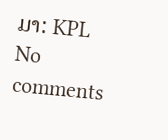ມາ: KPL
No comments